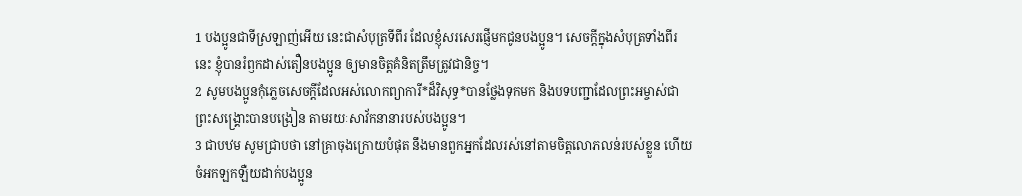1 បងប្អូនជាទីស្រឡាញ់អើយ នេះជាសំបុត្រទីពីរ ដែលខ្ញុំសរសេរផ្ញើមកជូនបងប្អូន។ សេចក្ដីក្នុងសំបុត្រទាំងពីរនេះ ខ្ញុំបានរំឭកដាស់តឿនបងប្អូន ឲ្យមានចិត្តគំនិតត្រឹមត្រូវជានិច្ច។
2 សូមបងប្អូនកុំភ្លេចសេចក្ដីដែលអស់លោកព្យាការី*ដ៏វិសុទ្ធ*បានថ្លែងទុកមក និងបទបញ្ជាដែលព្រះអម្ចាស់ជាព្រះសង្គ្រោះបានបង្រៀន តាមរយៈសាវ័កនានារបស់បងប្អូន។
3 ជាបឋម សូមជ្រាបថា នៅគ្រាចុងក្រោយបំផុត នឹងមានពួកអ្នកដែលរស់នៅតាមចិត្តលោភលន់របស់ខ្លួន ហើយចំអកឡកឡឺយដាក់បងប្អូន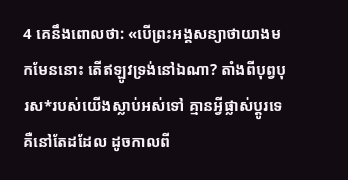4 គេនឹងពោលថា: «បើព្រះអង្គសន្យាថាយាងមកមែននោះ តើឥឡូវទ្រង់នៅឯណា? តាំងពីបុព្វបុរស*របស់យើងស្លាប់អស់ទៅ គ្មានអ្វីផ្លាស់ប្ដូរទេ គឺនៅតែដដែល ដូចកាលពី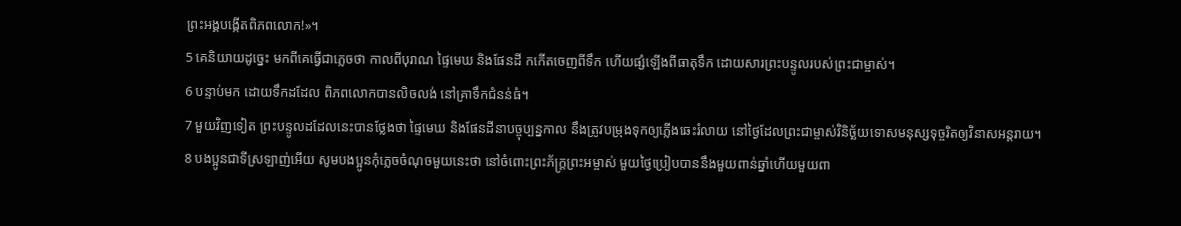ព្រះអង្គបង្កើតពិភពលោក!»។
5 គេនិយាយដូច្នេះ មកពីគេធ្វើជាភ្លេចថា កាលពីបុរាណ ផ្ទៃមេឃ និងផែនដី កកើតចេញពីទឹក ហើយផ្សំឡើងពីធាតុទឹក ដោយសារព្រះបន្ទូលរបស់ព្រះជាម្ចាស់។
6 បន្ទាប់មក ដោយទឹកដដែល ពិភពលោកបានលិចលង់ នៅគ្រាទឹកជំនន់ធំ។
7 មួយវិញទៀត ព្រះបន្ទូលដដែលនេះបានថ្លែងថា ផ្ទៃមេឃ និងផែនដីនាបច្ចុប្បន្នកាល នឹងត្រូវបម្រុងទុកឲ្យភ្លើងឆេះរំលាយ នៅថ្ងៃដែលព្រះជាម្ចាស់វិនិច្ឆ័យទោសមនុស្សទុច្ចរិតឲ្យវិនាសអន្តរាយ។
8 បងប្អូនជាទីស្រឡាញ់អើយ សូមបងប្អូនកុំភ្លេចចំណុចមួយនេះថា នៅចំពោះព្រះភ័ក្ត្រព្រះអម្ចាស់ មួយថ្ងៃប្រៀបបាននឹងមួយពាន់ឆ្នាំហើយមួយពា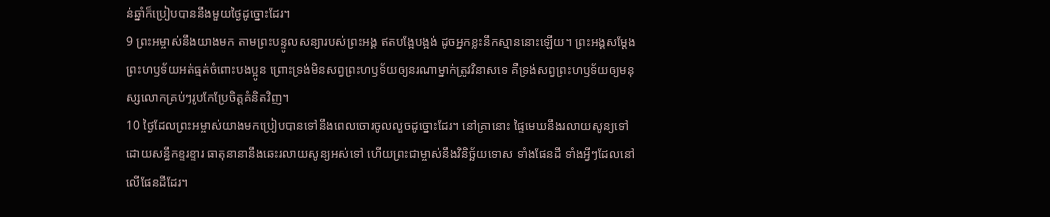ន់ឆ្នាំក៏ប្រៀបបាននឹងមួយថ្ងៃដូច្នោះដែរ។
9 ព្រះអម្ចាស់នឹងយាងមក តាមព្រះបន្ទូលសន្យារបស់ព្រះអង្គ ឥតបង្អែបង្អង់ ដូចអ្នកខ្លះនឹកស្មាននោះឡើយ។ ព្រះអង្គសម្តែងព្រះហឫទ័យអត់ធ្មត់ចំពោះបងប្អូន ព្រោះទ្រង់មិនសព្វព្រះហឫទ័យឲ្យនរណាម្នាក់ត្រូវវិនាសទេ គឺទ្រង់សព្វព្រះហឫទ័យឲ្យមនុស្សលោកគ្រប់ៗរូបកែប្រែចិត្តគំនិតវិញ។
10 ថ្ងៃដែលព្រះអម្ចាស់យាងមកប្រៀបបានទៅនឹងពេលចោរចូលលួចដូច្នោះដែរ។ នៅគ្រានោះ ផ្ទៃមេឃនឹងរលាយសូន្យទៅ ដោយសន្ធឹកខ្ទរខ្ទារ ធាតុនានានឹងឆេះរលាយសូន្យអស់ទៅ ហើយព្រះជាម្ចាស់នឹងវិនិច្ឆ័យទោស ទាំងផែនដី ទាំងអ្វីៗដែលនៅលើផែនដីដែរ។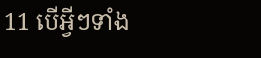11 បើអ្វីៗទាំង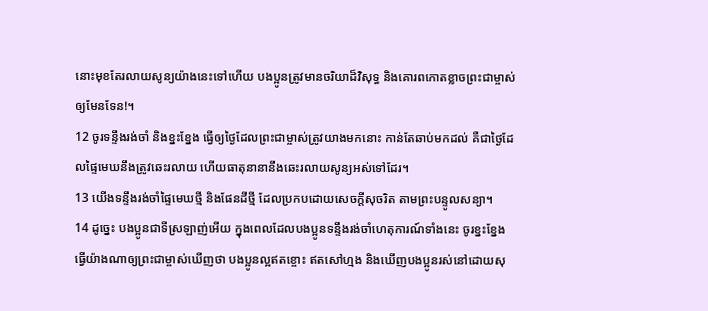នោះមុខតែរលាយសូន្យយ៉ាងនេះទៅហើយ បងប្អូនត្រូវមានចរិយាដ៏វិសុទ្ធ និងគោរពកោតខ្លាចព្រះជាម្ចាស់ ឲ្យមែនទែន!។
12 ចូរទន្ទឹងរង់ចាំ និងខ្នះខ្នែង ធ្វើឲ្យថ្ងៃដែលព្រះជាម្ចាស់ត្រូវយាងមកនោះ កាន់តែឆាប់មកដល់ គឺជាថ្ងៃដែលផ្ទៃមេឃនឹងត្រូវឆេះរលាយ ហើយធាតុនានានឹងឆេះរលាយសូន្យអស់ទៅដែរ។
13 យើងទន្ទឹងរង់ចាំផ្ទៃមេឃថ្មី និងផែនដីថ្មី ដែលប្រកបដោយសេចក្ដីសុចរិត តាមព្រះបន្ទូលសន្យា។
14 ដូច្នេះ បងប្អូនជាទីស្រឡាញ់អើយ ក្នុងពេលដែលបងប្អូនទន្ទឹងរង់ចាំហេតុការណ៍ទាំងនេះ ចូរខ្នះខ្នែងធ្វើយ៉ាងណាឲ្យព្រះជាម្ចាស់ឃើញថា បងប្អូនល្អឥតខ្ចោះ ឥតសៅហ្មង និងឃើញបងប្អូនរស់នៅដោយសុ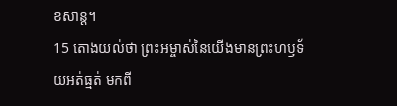ខសាន្ត។
15 តោងយល់ថា ព្រះអម្ចាស់នៃយើងមានព្រះហឫទ័យអត់ធ្មត់ មកពី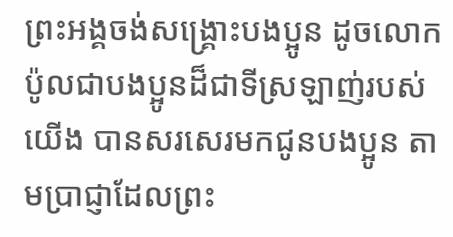ព្រះអង្គចង់សង្គ្រោះបងប្អូន ដូចលោកប៉ូលជាបងប្អូនដ៏ជាទីស្រឡាញ់របស់យើង បានសរសេរមកជូនបងប្អូន តាមប្រាជ្ញាដែលព្រះ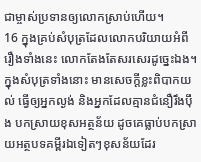ជាម្ចាស់ប្រទានឲ្យលោកស្រាប់ហើយ។
16 ក្នុងគ្រប់សំបុត្រដែលលោកបរិយាយអំពីរឿងទាំងនេះ លោកតែងតែសរសេរដូច្នេះឯង។ ក្នុងសំបុត្រទាំងនោះ មានសេចក្ដីខ្លះពិបាកយល់ ធ្វើឲ្យអ្នកល្ងង់ និងអ្នកដែលគ្មានជំនឿរឹងប៉ឹង បកស្រាយខុសអត្ថន័យ ដូចគេធ្លាប់បកស្រាយអត្ថបទគម្ពីរឯទៀតៗខុសន័យដែរ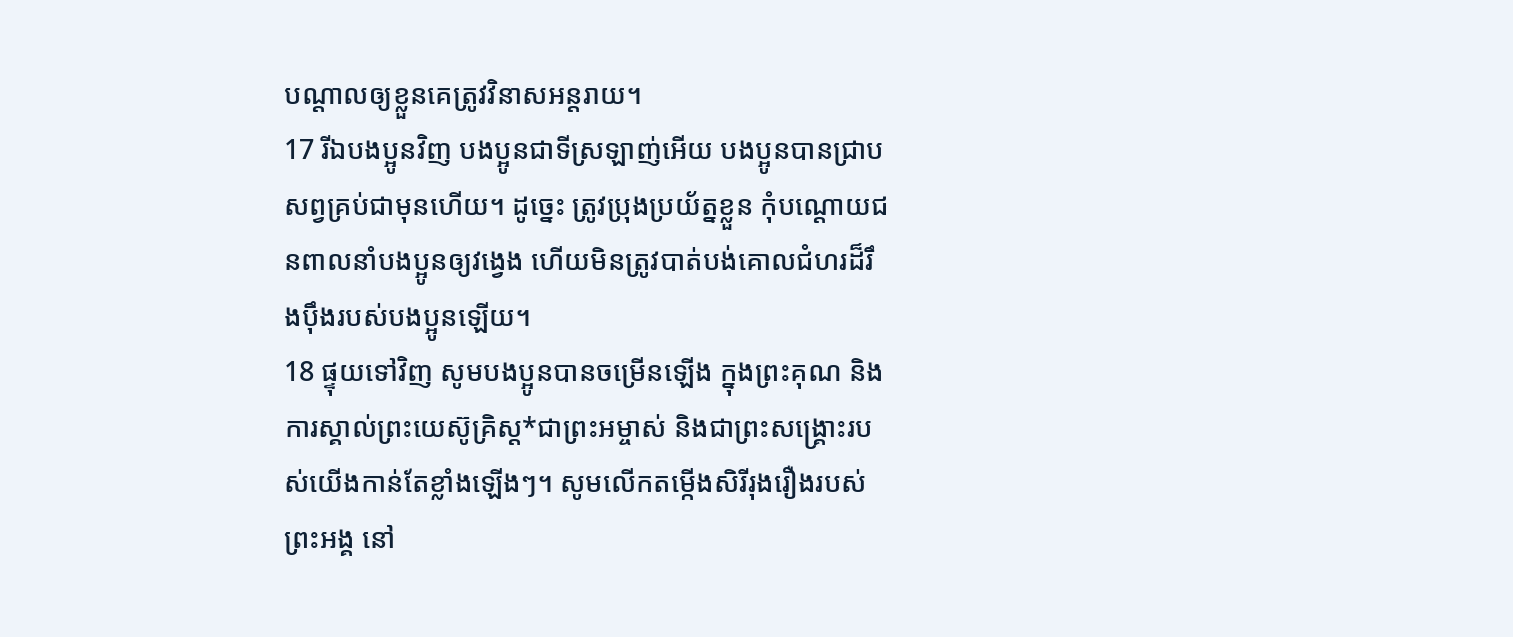បណ្ដាលឲ្យខ្លួនគេត្រូវវិនាសអន្តរាយ។
17 រីឯបងប្អូនវិញ បងប្អូនជាទីស្រឡាញ់អើយ បងប្អូនបានជ្រាបសព្វគ្រប់ជាមុនហើយ។ ដូច្នេះ ត្រូវប្រុងប្រយ័ត្នខ្លួន កុំបណ្ដោយជនពាលនាំបងប្អូនឲ្យវង្វេង ហើយមិនត្រូវបាត់បង់គោលជំហរដ៏រឹងប៉ឹងរបស់បងប្អូនឡើយ។
18 ផ្ទុយទៅវិញ សូមបងប្អូនបានចម្រើនឡើង ក្នុងព្រះគុណ និងការស្គាល់ព្រះយេស៊ូគ្រិស្ដ*ជាព្រះអម្ចាស់ និងជាព្រះសង្គ្រោះរបស់យើងកាន់តែខ្លាំងឡើងៗ។ សូមលើកតម្កើងសិរីរុងរឿងរបស់ព្រះអង្គ នៅ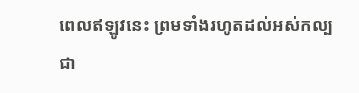ពេលឥឡូវនេះ ព្រមទាំងរហូតដល់អស់កល្បជា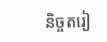និច្ចតរៀ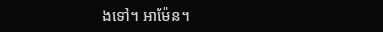ងទៅ។ អាម៉ែន។